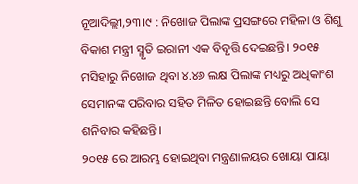ନୂଆଦିଲ୍ଲୀ,୨୩।୯ : ନିଖୋଜ ପିଲାଙ୍କ ପ୍ରସଙ୍ଗରେ ମହିଳା ଓ ଶିଶୁ ବିକାଶ ମନ୍ତ୍ରୀ ସ୍ମୃତି ଇରାନୀ ଏକ ବିବୃତ୍ତି ଦେଇଛନ୍ତି। ୨୦୧୫ ମସିହାରୁ ନିଖୋଜ ଥିବା ୪.୪୬ ଲକ୍ଷ ପିଲାଙ୍କ ମଧ୍ୟରୁ ଅଧିକାଂଶ ସେମାନଙ୍କ ପରିବାର ସହିତ ମିଳିତ ହୋଇଛନ୍ତି ବୋଲି ସେ ଶନିବାର କହିଛନ୍ତି।
୨୦୧୫ ରେ ଆରମ୍ଭ ହୋଇଥିବା ମନ୍ତ୍ରଣାଳୟର ଖୋୟା ପାୟା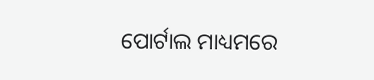ପୋର୍ଟାଲ ମାଧ୍ୟମରେ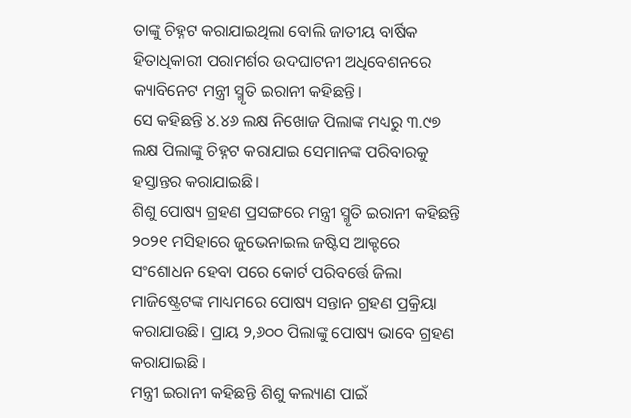ତାଙ୍କୁ ଚିହ୍ନଟ କରାଯାଇଥିଲା ବୋଲି ଜାତୀୟ ବାର୍ଷିକ ହିତାଧିକାରୀ ପରାମର୍ଶର ଉଦଘାଟନୀ ଅଧିବେଶନରେ କ୍ୟାବିନେଟ ମନ୍ତ୍ରୀ ସ୍ମୃତି ଇରାନୀ କହିଛନ୍ତି।
ସେ କହିଛନ୍ତି ୪.୪୬ ଲକ୍ଷ ନିଖୋଜ ପିଲାଙ୍କ ମଧ୍ୟରୁ ୩.୯୭ ଲକ୍ଷ ପିଲାଙ୍କୁ ଚିହ୍ନଟ କରାଯାଇ ସେମାନଙ୍କ ପରିବାରକୁ ହସ୍ତାନ୍ତର କରାଯାଇଛି।
ଶିଶୁ ପୋଷ୍ୟ ଗ୍ରହଣ ପ୍ରସଙ୍ଗରେ ମନ୍ତ୍ରୀ ସ୍ମୃତି ଇରାନୀ କହିଛନ୍ତି ୨୦୨୧ ମସିହାରେ ଜୁଭେନାଇଲ ଜଷ୍ଟିସ ଆକ୍ଟରେ ସଂଶୋଧନ ହେବା ପରେ କୋର୍ଟ ପରିବର୍ତ୍ତେ ଜିଲା ମାଜିଷ୍ଟ୍ରେଟଙ୍କ ମାଧ୍ୟମରେ ପୋଷ୍ୟ ସନ୍ତାନ ଗ୍ରହଣ ପ୍ରକ୍ରିୟା କରାଯାଉଛି। ପ୍ରାୟ ୨,୬୦୦ ପିଲାଙ୍କୁ ପୋଷ୍ୟ ଭାବେ ଗ୍ରହଣ କରାଯାଇଛି ।
ମନ୍ତ୍ରୀ ଇରାନୀ କହିଛନ୍ତି ଶିଶୁ କଲ୍ୟାଣ ପାଇଁ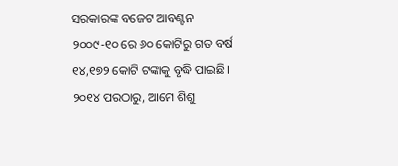ସରକାରଙ୍କ ବଜେଟ ଆବଣ୍ଟନ ୨୦୦୯-୧୦ ରେ ୬୦ କୋଟିରୁ ଗତ ବର୍ଷ ୧୪,୧୭୨ କୋଟି ଟଙ୍କାକୁ ବୃଦ୍ଧି ପାଇଛି। ୨୦୧୪ ପରଠାରୁ, ଆମେ ଶିଶୁ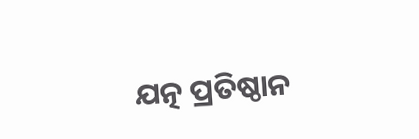ଯତ୍ନ ପ୍ରତିଷ୍ଠାନ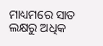ମାଧ୍ୟମରେ ସାତ ଲକ୍ଷରୁ ଅଧିକ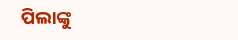ପିଲାଙ୍କୁ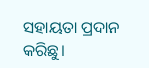ସହାୟତା ପ୍ରଦାନ କରିଛୁ।